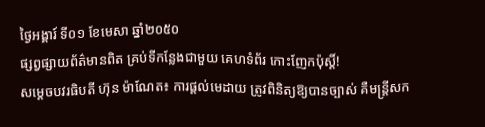ថ្ងៃអង្គារ៍ ទី០១ ខែមេសា ឆ្នាំ២០៥០
ផ្សព្វផ្សាយព័ត៌មានពិត គ្រប់ទីកន្លែងជាមួយ គេហទំព័រ កោះញែកប៉ុស្តិ៍!
សម្ដេចបវរធិបតី ហ៊ុន ម៉ាណែត៖ ការផ្ដល់មេដាយ ត្រូវពិនិត្យឱ្យបានច្បាស់ គឺមន្រ្ដីសក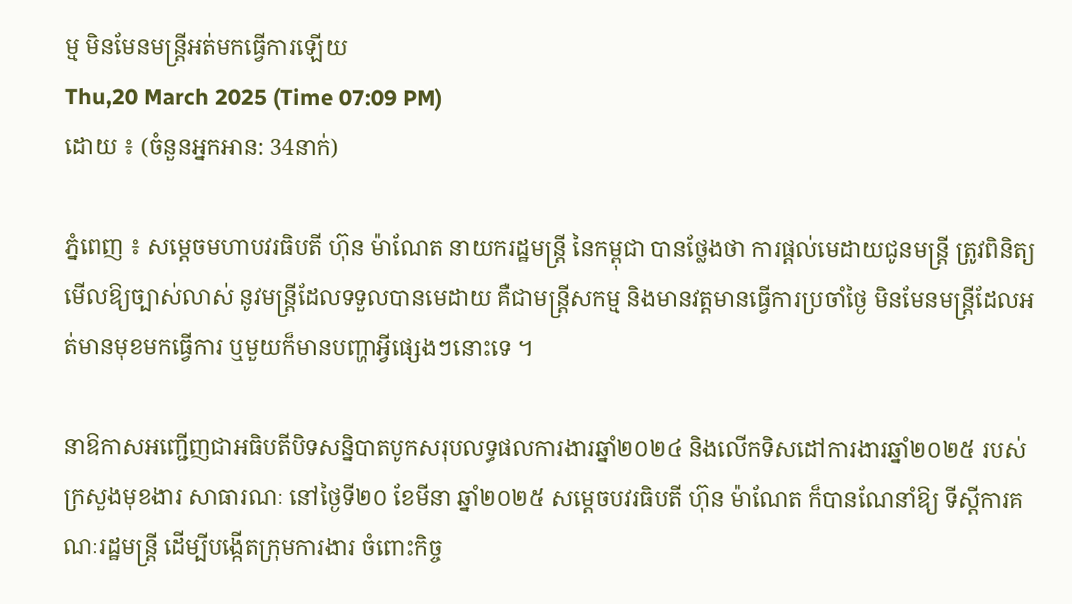ម្ម មិនមែនមន្រ្ដីអត់មកធ្វើការឡើយ
Thu,20 March 2025 (Time 07:09 PM)
ដោយ ៖ (ចំនួនអ្នកអាន: 34នាក់)

ភ្នំពេញ ៖ សម្តេចមហាបវរធិបតី ហ៊ុន ម៉ាណែត នាយករដ្ឋមន្ត្រី នៃកម្ពុជា បានថ្លែងថា ការផ្ដល់មេដាយជូនមន្រ្ដី ត្រូវពិនិត្យមើលឱ្យច្បាស់លាស់ នូវមន្រ្ដីដែលទទួលបានមេដាយ គឺជាមន្រ្ដីសកម្ម និងមានវត្តមានធ្វើការប្រចាំថ្ងៃ មិនមែនមន្រ្ដីដែលអត់មានមុខមកធ្វើការ ឬមួយក៏មានបញ្ហាអ្វីផ្សេងៗនោះទេ ។

នាឱកាសអញ្ជើញជាអធិបតីបិទសន្និបាតបូកសរុបលទ្ធផលការងារឆ្នាំ២០២៤ និងលើកទិសដៅការងារឆ្នាំ២០២៥ របស់ក្រសួងមុខងារ សាធារណៈ នៅថ្ងៃទី២០ ខែមីនា ឆ្នាំ២០២៥ សម្តេចបវរធិបតី ហ៊ុន ម៉ាណែត ក៏បានណែនាំឱ្យ ទីស្ដីការគណៈរដ្ឋមន្រ្ដី ដើម្បីបង្កើតក្រុមការងារ ចំពោះកិច្ច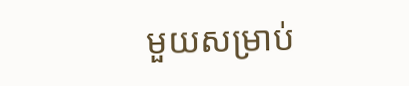មួយសម្រាប់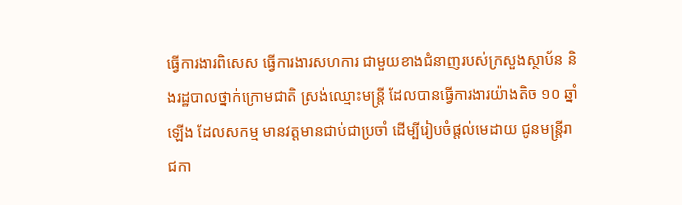ធ្វើការងារពិសេស ធ្វើការងារសហការ ជាមួយខាងជំនាញរបស់ក្រសួងស្ថាប័ន និងរដ្ឋបាលថ្នាក់ក្រោមជាតិ ស្រង់ឈ្មោះមន្រ្ដី ដែលបានធ្វើការងារយ៉ាងតិច ១០ ឆ្នាំឡើង ដែលសកម្ម មានវត្តមានជាប់ជាប្រចាំ ដើម្បីរៀបចំផ្ដល់មេដាយ ជូនមន្រ្ដីរាជកា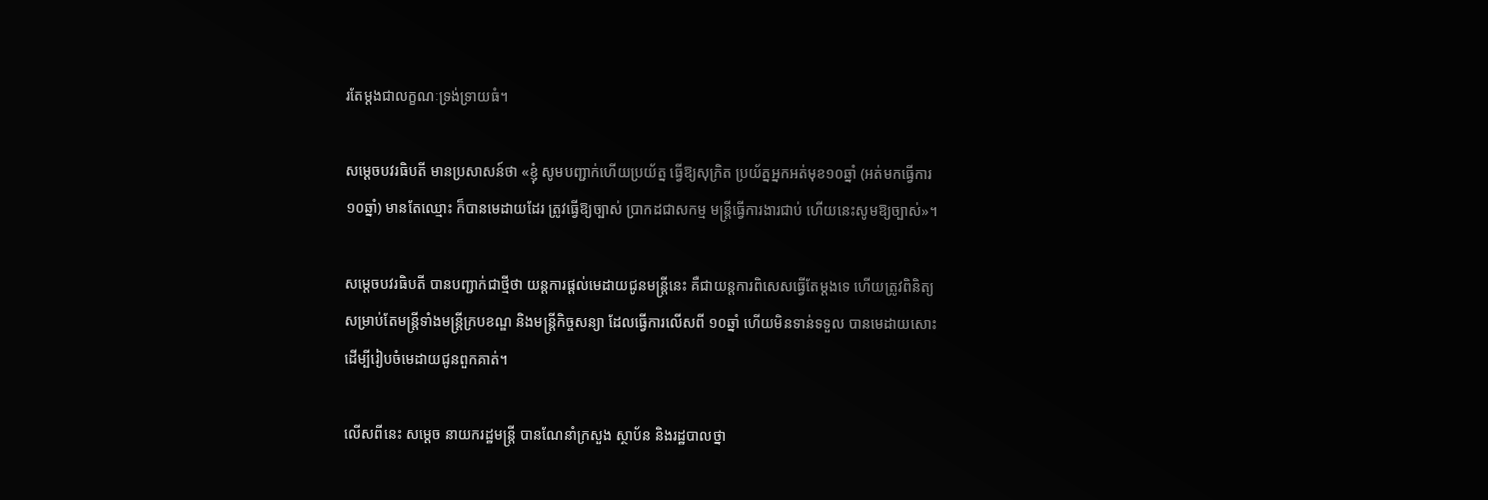រតែម្ដងជាលក្ខណៈទ្រង់ទ្រាយធំ។

សម្តេចបវរធិបតី មានប្រសាសន៍ថា «ខ្ញុំ សូមបញ្ជាក់ហើយប្រយ័ត្ន ធ្វើឱ្យសុក្រិត ប្រយ័ត្នអ្នកអត់មុខ១០ឆ្នាំ (អត់មកធ្វើការ ១០ឆ្នាំ) មានតែឈ្មោះ ក៏បានមេដាយដែរ ត្រូវធ្វើឱ្យច្បាស់ ប្រាកដជាសកម្ម មន្ដ្រីធ្វើការងារជាប់ ហើយនេះសូមឱ្យច្បាស់»។

សម្តេចបវរធិបតី បានបញ្ជាក់ជាថ្មីថា យន្តការផ្ដល់មេដាយជូនមន្រ្ដីនេះ គឺជាយន្តការពិសេសធ្វើតែម្ដងទេ ហើយត្រូវពិនិត្យ សម្រាប់តែមន្រ្ដីទាំងមន្រ្ដីក្របខណ្ឌ និងមន្រ្ដីកិច្ចសន្យា ដែលធ្វើការលើសពី ១០ឆ្នាំ ហើយមិនទាន់ទទួល បានមេដាយសោះ ដើម្បីរៀបចំមេដាយជូនពួកគាត់។

លើសពីនេះ សម្ដេច នាយករដ្ឋមន្ដ្រី បានណែនាំក្រសួង ស្ថាប័ន និងរដ្ឋបាលថ្នា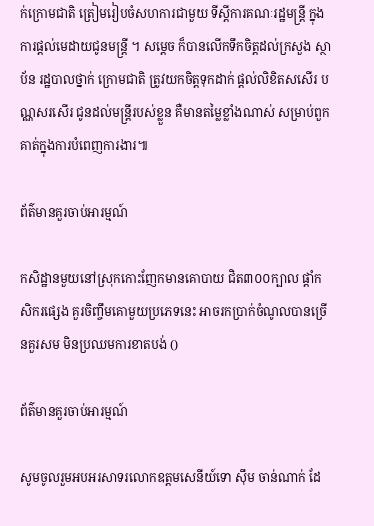ក់ក្រោមជាតិ ត្រៀមរៀបចំសហការជាមួយ ទីស្ដីការគណៈរដ្ឋមន្ដ្រី ក្នុងការផ្ដល់មេដាយជូនមន្ដ្រី ។ សម្ដេច ក៏បានលើកទឹកចិត្តដល់ក្រសួង ស្ថាប័ន រដ្ឋបាលថ្នាក់ ក្រោមជាតិ ត្រូវយកចិត្តទុកដាក់ ផ្ដល់លិខិតសសើរ បណ្ណសរសើរ ជូនដល់មន្ដ្រីរបស់ខ្លួន គឺមានតម្លៃខ្លាំងណាស់ សម្រាប់ពួកគាត់ក្នុងការបំពេញការងារ៕

ព័ត៌មានគួរចាប់អារម្មណ៍

កសិដ្ឋានមួយនៅស្រុកកោះញែកមានគោបាយ ជិត៣០០ក្បាល ផ្ដាំកសិករផ្សេង គួរចិញ្ចឹមគោមួយប្រភេទនេះ អាចរកប្រាក់ចំណូលបានច្រើនគួរសម មិនប្រឈមការខាតបង់ ()

ព័ត៌មានគួរចាប់អារម្មណ៍

សូមចូលរួមអបអរសាទរលោកឧត្តមសេនីយ៍ទោ ស៊ឹម ចាន់ណាក់ ដែ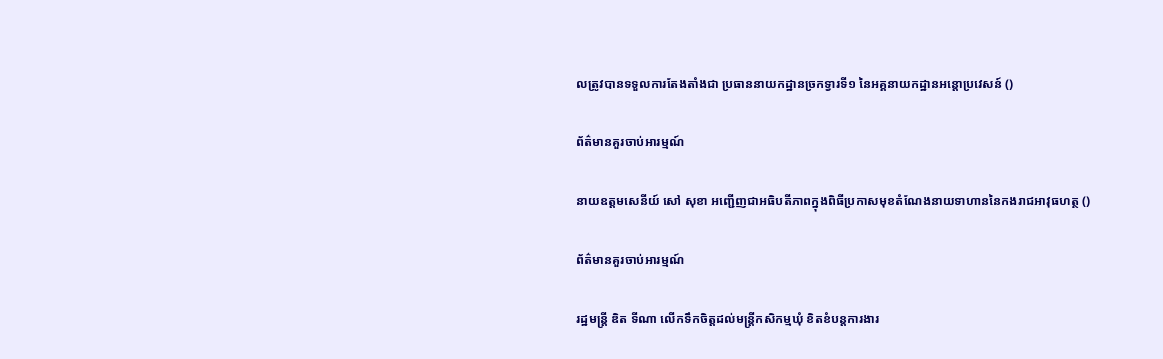លត្រូវបានទទួលការតែងតាំងជា ប្រធាននាយកដ្ឋានច្រកទ្វារទី១ នៃអគ្គនាយកដ្ឋានអន្តោប្រវេសន៍ ()

ព័ត៌មានគួរចាប់អារម្មណ៍

នាយឧត្តមសេនីយ៍ សៅ សុខា អញ្ជើញជាអធិបតីភាពក្នុងពិធីប្រកាសមុខតំណែងនាយទាហាននៃកងរាជអាវុធហត្ថ ()

ព័ត៌មានគួរចាប់អារម្មណ៍

រដ្ឋមន្ត្រី ឌិត ទីណា លេីកទឹកចិត្តដល់មន្រ្តីកសិកម្មឃុំ ខិតខំបន្តការងារ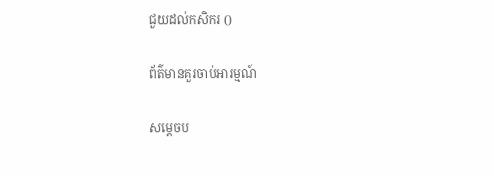ជួយដល់កសិករ ()

ព័ត៌មានគួរចាប់អារម្មណ៍

សម្ដេចប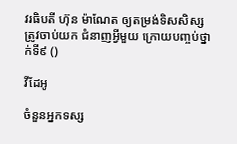វរធិបតី ហ៊ុន ម៉ាណែត ឲ្យតម្រង់ទិសសិស្ស ត្រូវចាប់យក ជំនាញអ្វីមួយ ក្រោយបញ្ចប់ថ្នាក់ទី៩ ()

វីដែអូ

ចំនួនអ្នកទស្ស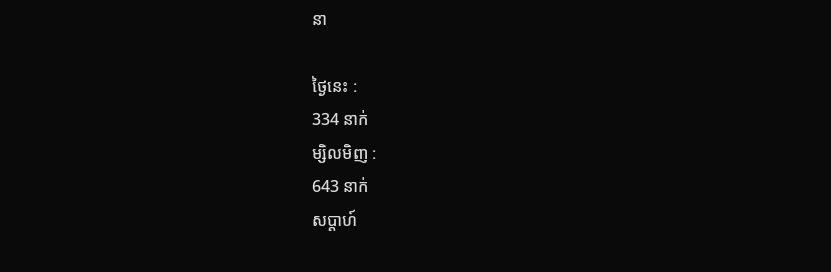នា

ថ្ងៃនេះ :
334 នាក់
ម្សិលមិញ :
643 នាក់
សប្តាហ៍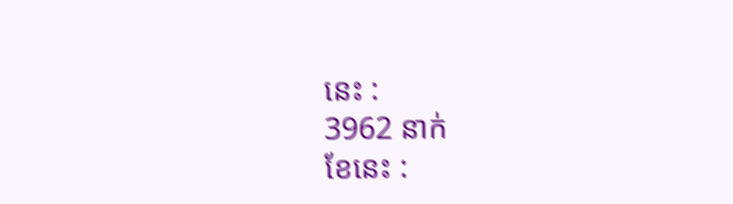នេះ :
3962 នាក់
ខែនេះ :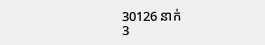30126 នាក់
3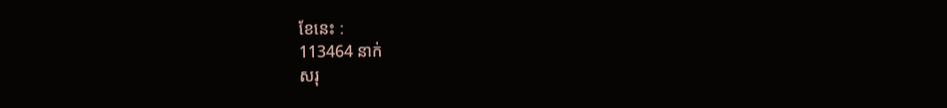ខែនេះ :
113464 នាក់
សរុ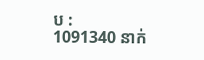ប :
1091340 នាក់